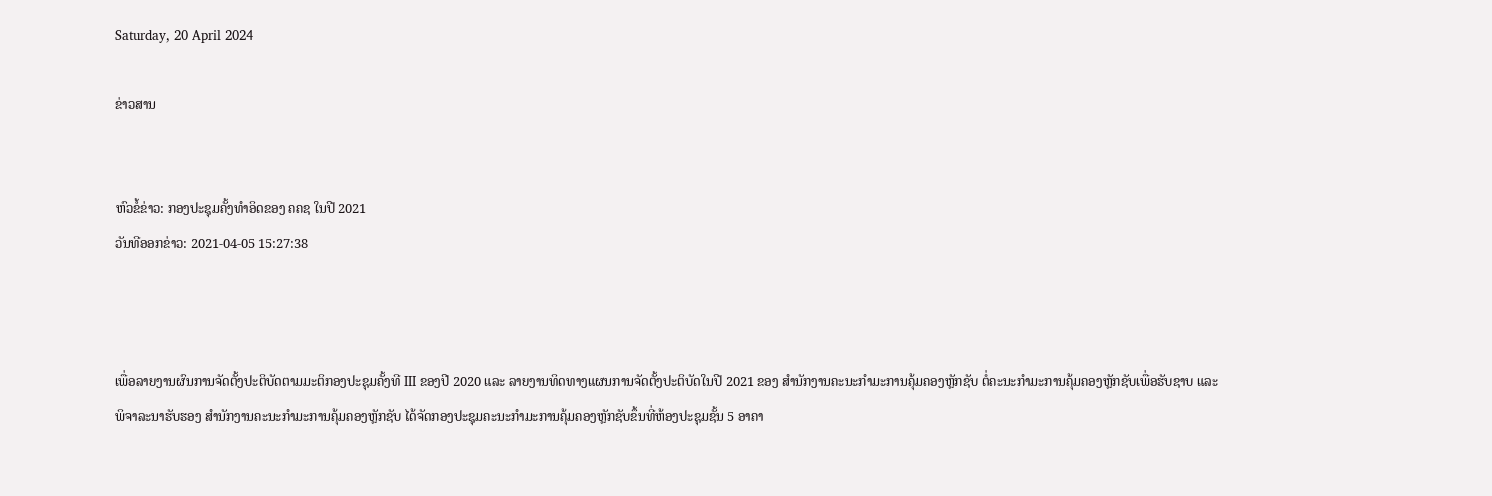Saturday, 20 April 2024

ຂ່າວສານ


ຫົວຂໍ້ຂ່າວ: ກອງປະຊຸມຄັ້ງທຳອິດຂອງ ຄຄຊ ໃນປີ 2021
ວັນທີອອກຂ່າວ: 2021-04-05 15:27:38



ເພື່ອລາຍງານຜົນການຈັດຕັ້ງປະຕິບັດຕາມມະຕິກອງປະຊຸມຄັ້ງທີ III ຂອງປີ 2020 ແລະ ລາຍງານທິດທາງແຜນການຈັດຕັ້ງປະຕິບັດໃນປີ 2021 ຂອງ ສຳນັກງານຄະນະກຳມະການຄຸ້ມຄອງຫຼັກຊັບ ຕໍ່ຄະນະກຳມະການຄຸ້ມຄອງຫຼັກຊັບເພື່ອຮັບຊາບ ແລະ ພິຈາລະນາຮັບຮອງ ສຳນັກງານຄະນະກຳມະການຄຸ້ມຄອງຫຼັກຊັບ ໄດ້ຈັດກອງປະຊຸມຄະນະກຳມະການຄຸ້ມຄອງຫຼັກຊັບຂຶ້ນທີ່ຫ້ອງປະຊຸມຊັ້ນ 5 ອາຄາ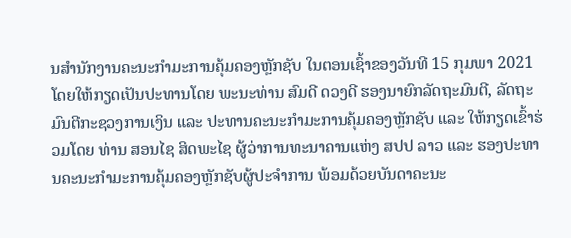ນສຳນັກງານຄະນະກຳມະການຄຸ້ມຄອງຫຼັກຊັບ ໃນຕອນເຊົ້າຂອງວັນທີ 15 ກຸມພາ 2021 ໂດຍໃຫ້ກຽດເປັນປະທານໂດຍ ພະນະທ່ານ ສົມດີ ດວງດີ ຮອງນາຍົກລັດຖະມົນຕີ, ລັດຖະມົນຕີກະຊວງການເງິນ ແລະ ປະທານຄະນະກຳມະການຄຸ້ມຄອງຫຼັກຊັບ ແລະ ໃຫ້ກຽດເຂົ້າຮ່ວມໂດຍ ທ່ານ ສອນໄຊ ສິດພະໄຊ ຜູ້ວ່າການທະນາຄານແຫ່ງ ສປປ ລາວ ແລະ ຮອງປະທານຄະນະກຳມະການຄຸ້ມຄອງຫຼັກຊັບຜູ້ປະຈຳການ ພ້ອມດ້ວຍບັນດາຄະນະ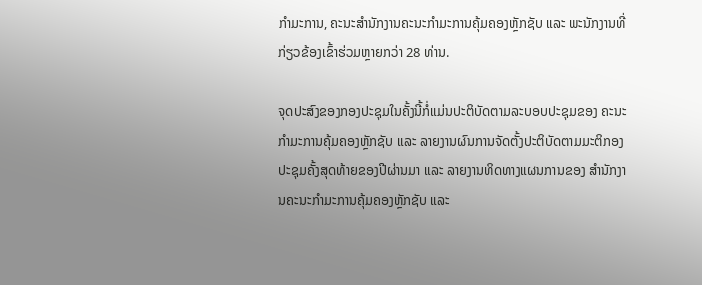ກຳມະການ, ຄະນະສຳນັກງານຄະນະກຳມະການຄຸ້ມຄອງຫຼັກຊັບ ແລະ ພະນັກງານທີ່ກ່ຽວຂ້ອງເຂົ້າຮ່ວມຫຼາຍກວ່າ 28 ທ່ານ.

ຈຸດປະສົງຂອງກອງປະຊຸມໃນຄັ້ງນີ້ກໍ່ແມ່ນປະຕິບັດຕາມລະບອບປະຊຸມຂອງ ຄະນະກຳມະການຄຸ້ມຄອງຫຼັກຊັບ ແລະ ລາຍງານຜົນການຈັດຕັ້ງປະຕິບັດຕາມມະຕິກອງປະຊຸມຄັ້ງສຸດທ້າຍຂອງປີຜ່ານມາ ແລະ ລາຍງານທິດທາງແຜນການຂອງ ສຳນັກງານຄະນະກຳມະການຄຸ້ມຄອງຫຼັກຊັບ ແລະ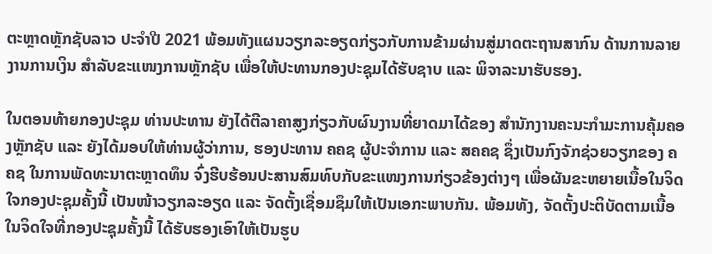ຕະຫຼາດຫຼັກຊັບລາວ ປະຈຳປີ 2021 ພ້ອມທັງແຜນວຽກລະອຽດກ່ຽວກັບການຂ້າມຜ່ານສູ່ມາດຕະຖານສາກົນ ດ້ານການລາຍງານການເງິນ ສຳລັບຂະແໜງການຫຼັກຊັບ ເພື່ອໃຫ້ປະທານກອງປະຊຸມໄດ້ຮັບຊາບ ແລະ ພິຈາລະນາຮັບຮອງ.

ໃນຕອນທ້າຍກອງປະຊຸມ ທ່ານປະທານ ຍັງໄດ້ຕີລາຄາສູງກ່ຽວກັບຜົນງານທີ່ຍາດມາໄດ້ຂອງ ສຳນັກງານຄະນະກຳມະການຄຸ້ມຄອງຫຼັກຊັບ ແລະ ຍັງໄດ້ມອບໃຫ້ທ່ານຜູ້ວ່າການ, ຮອງປະທານ ຄຄຊ ຜູ້ປະຈຳການ ແລະ ສຄຄຊ ຊຶ່ງເປັນກົງຈັກຊ່ວຍວຽກຂອງ ຄຄຊ ໃນການພັດທະນາຕະຫຼາດທຶນ ຈົ່ງຮີບຮ້ອນປະສານສົມທົບກັບຂະແໜງການກ່ຽວຂ້ອງຕ່າງໆ ເພື່ອຜັນຂະຫຍາຍເນື້ອໃນຈິດໃຈກອງປະຊຸມຄັ້ງນີ້ ເປັນໜ້າວຽກລະອຽດ ແລະ ຈັດຕັ້ງເຊື່ອມຊຶມໃຫ້ເປັນເອກະພາບກັນ. ພ້ອມທັງ, ຈັດຕັ້ງປະຕິບັດຕາມເນື້ອໃນຈິດໃຈທີ່ກອງປະຊຸມຄັ້ງນີ້ ໄດ້ຮັບຮອງເອົາໃຫ້ເປັນຮູບ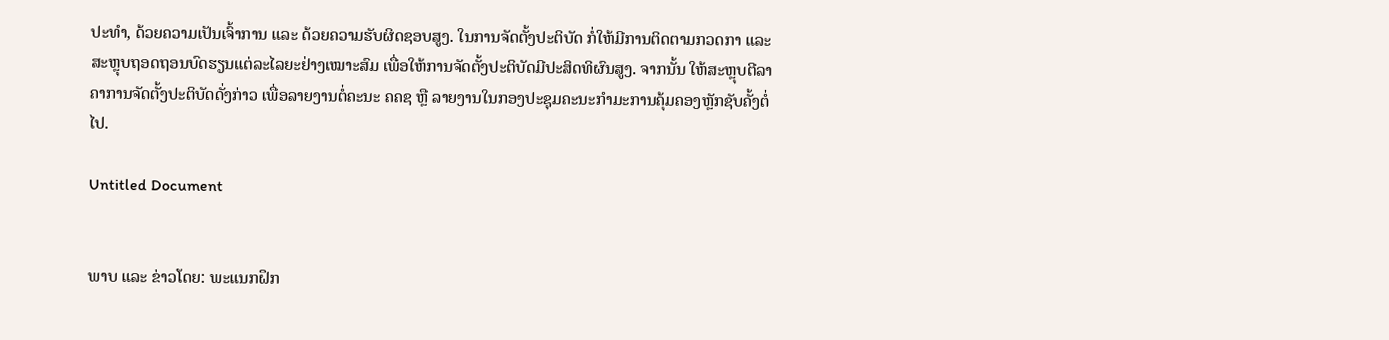ປະທໍາ, ດ້ວຍຄວາມເປັນເຈົ້າການ ແລະ ດ້ວຍຄວາມຮັບຜິດຊອບສູງ. ໃນການຈັດຕັ້ງປະຕິບັດ ກໍ່ໃຫ້ມີການຕິດຕາມກວດກາ ແລະ ສະຫຼຸບຖອດຖອນບົດຮຽນແຕ່ລະໄລຍະຢ່າງເໝາະສົມ ເພື່ອໃຫ້ການຈັດຕັ້ງປະຕິບັດມີປະສິດທິຜົນສູງ. ຈາກນັ້ນ ໃຫ້ສະຫຼຸບຕີລາຄາການຈັດຕັ້ງປະຕິບັດດັ່ງກ່າວ ເພື່ອລາຍງານຕໍ່ຄະນະ ຄຄຊ ຫຼື ລາຍງານໃນກອງປະຊຸມຄະນະກໍາມະການຄຸ້ມຄອງຫຼັກຊັບຄັ້ງຕໍ່ໄປ.

Untitled Document


ພາບ ແລະ ຂ່າວໂດຍ: ພະແນກຝຶກ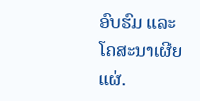ອົບຮົມ ແລະ ໂຄສະນາເຜີຍແຜ່.